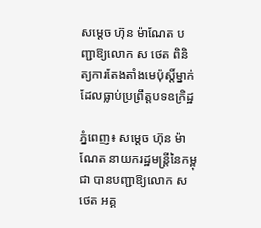សម្តេច ហ៊ុន ម៉ាណែត បញ្ជាឱ្យលោក ស ថេត ពិនិត្យការតែងតាំងមេប៉ុស្តិ៍ម្នាក់ដែលធ្លាប់ប្រព្រឹត្តបទឧក្រិដ្ឋ

ភ្នំពេញ៖ សម្តេច ហ៊ុន ម៉ាណែត នាយករដ្ឋមន្រ្តីនៃកម្ពុជា បានបញ្ជាឱ្យលោក ស ថេត អគ្គ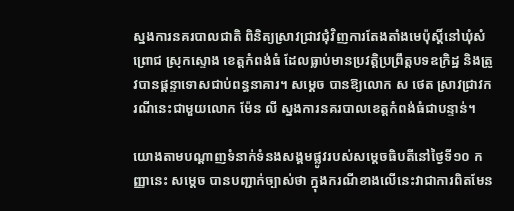ស្នងការនគរបាលជាតិ ពិនិត្យស្រាវជ្រាវជុំវិញការតែងតាំងមេប៉ុស្តិ៍នៅឃុំសំព្រោជ ស្រុកស្ទោង ខេត្តកំពង់ធំ ដែលធ្លាប់មានប្រវត្តិប្រព្រឹត្តបទឧក្រិដ្ឋ និងត្រូវបានផ្តន្ទាទោសជាប់ពន្ធនាគារ។ សម្តេច បានឱ្យលោក ស ថេត ស្រាវជ្រាវករណីនេះជាមួយលោក ម៉ែន លី ស្នងការនគរបាលខេត្តកំពង់ធំជាបន្ទាន់។

យោងតាមបណ្តាញទំនាក់ទំនងសង្គមផ្លូវរបស់សម្តេចធិបតីនៅថ្ងៃទី១០ កញ្ញានេះ សម្តេច បានបញ្ជាក់ច្បាស់ថា ក្នុងករណីខាងលើនេះវាជាការពិតមែន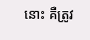នោះ គឺត្រូវ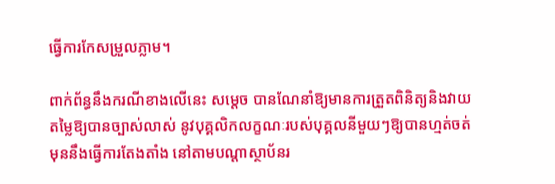ធ្វើការកែសម្រួលភ្លាម។

ពាក់ព័ន្ធនឹងករណីខាងលើនេះ សម្តេច បានណែនាំឱ្យមានការត្រួតពិនិត្យនិងវាយតម្លៃឱ្យបានច្បាស់លាស់ នូវបុគ្គលិកលក្ខណៈរបស់បុគ្គលនីមួយៗឱ្យបានហ្មត់ចត់មុននឹងធ្វើការតែងតាំង នៅតាមបណ្តាស្ថាប័នរ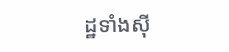ដ្ឋទាំងស៊ី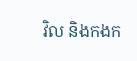វិល និងកងក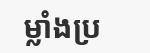ម្លាំងប្រ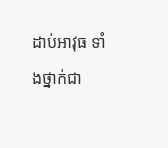ដាប់អាវុធ ទាំងថ្នាក់ជា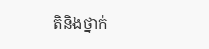តិនិងថ្នាក់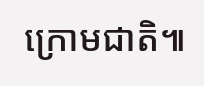ក្រោមជាតិ៕